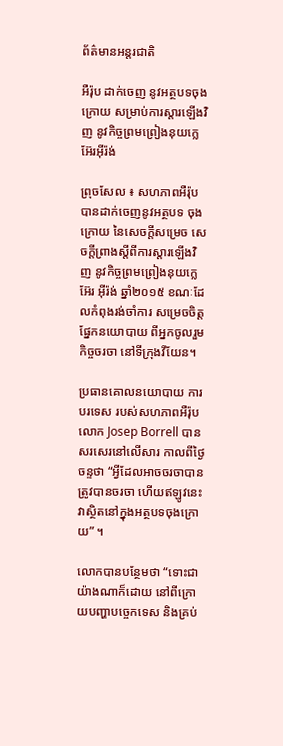ព័ត៌មានអន្តរជាតិ

អឺរ៉ុប ដាក់ចេញ នូវអត្ថបទចុងក្រោយ សម្រាប់ការស្តារឡើងវិញ នូវកិច្ចព្រមព្រៀងនុយក្លេអ៊ែរអ៊ីរ៉ង់

ព្រុចសែល ៖ សហភាពអឺរ៉ុប បានដាក់ចេញនូវអត្ថបទ ចុងក្រោយ នៃសេចក្តីសម្រេច សេចក្តីព្រាងស្តីពីការស្តារឡើងវិញ នូវកិច្ចព្រមព្រៀងនុយក្លេអ៊ែរ អ៊ីរ៉ង់ ឆ្នាំ២០១៥ ខណៈដែលកំពុងរង់ចាំការ សម្រេចចិត្តផ្នែកនយោបាយ ពីអ្នកចូលរួមកិច្ចចរចា នៅទីក្រុងវីយែន។

ប្រធានគោលនយោបាយ ការបរទេស របស់សហភាពអឺរ៉ុប លោក Josep Borrell បានសរសេរនៅលើសារ កាលពីថ្ងៃចន្ទថា “អ្វីដែលអាចចរចាបានត្រូវបានចរចា ហើយឥឡូវនេះ វាស្ថិតនៅក្នុងអត្ថបទចុងក្រោយ” ។

លោកបានបន្ថែមថា “ទោះជាយ៉ាងណាក៏ដោយ នៅពីក្រោយបញ្ហាបច្ចេកទេស និងគ្រប់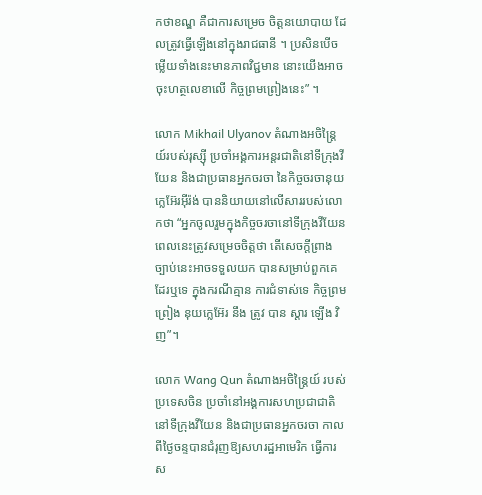កថាខណ្ឌ គឺជាការសម្រេច ចិត្តនយោបាយ ដែលត្រូវធ្វើឡើងនៅក្នុងរាជធានី ។ ប្រសិនបើចម្លើយទាំងនេះមានភាពវិជ្ជមាន នោះយើងអាចចុះហត្ថលេខាលើ កិច្ចព្រមព្រៀងនេះ” ។

លោក Mikhail Ulyanov តំណាងអចិន្ត្រៃយ៍របស់រុស្ស៊ី ប្រចាំអង្គការអន្តរជាតិនៅទីក្រុងវីយែន និងជាប្រធានអ្នកចរចា នៃកិច្ចចរចានុយក្លេអ៊ែរអ៊ីរ៉ង់ បាននិយាយនៅលើសាររបស់លោកថា “អ្នកចូលរួមក្នុងកិច្ចចរចានៅទីក្រុងវីយែន ពេលនេះត្រូវសម្រេចចិត្តថា តើសេចក្តីព្រាងច្បាប់នេះអាចទទួលយក បានសម្រាប់ពួកគេដែរឬទេ ក្នុងករណីគ្មាន ការជំទាស់ទេ កិច្ចព្រមព្រៀង នុយក្លេអ៊ែរ នឹង ត្រូវ បាន ស្ដារ ឡើង វិញ”។

លោក Wang Qun តំណាងអចិន្ត្រៃយ៍ របស់ប្រទេសចិន ប្រចាំនៅអង្គការសហប្រជាជាតិនៅទីក្រុងវីយែន និងជាប្រធានអ្នកចរចា កាលពីថ្ងៃចន្ទបានជំរុញឱ្យសហរដ្ឋអាមេរិក ធ្វើការ ស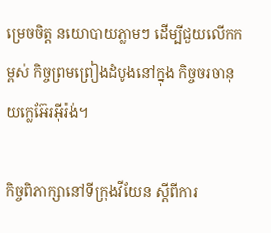ម្រេចចិត្ត នយោបាយភ្លាមៗ ដើម្បីជួយលើកកម្ពស់ កិច្ចព្រមព្រៀងដំបូងនៅក្នុង កិច្ចចរចានុយក្លេអ៊ែរអ៊ីរ៉ង់។

កិច្ចពិភាក្សានៅទីក្រុងវីយែន ស្តីពីការ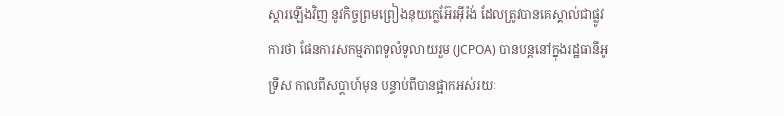ស្តារឡើងវិញ នូវកិច្ចព្រមព្រៀងនុយក្លេអ៊ែរអ៊ីរ៉ង់ ដែលត្រូវបានគេស្គាល់ជាផ្លូវការថា ផែនការសកម្មភាពទូលំទូលាយរួម (JCPOA) បានបន្តនៅក្នុងរដ្ឋធានីអូទ្រីស កាលពីសប្តាហ៍មុន បន្ទាប់ពីបានផ្អាកអស់រយៈ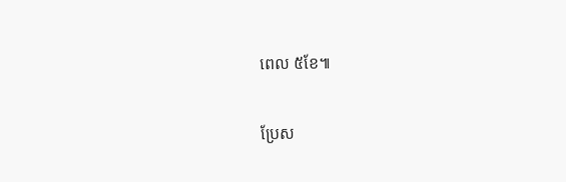ពេល ៥ខែ៕

ប្រែស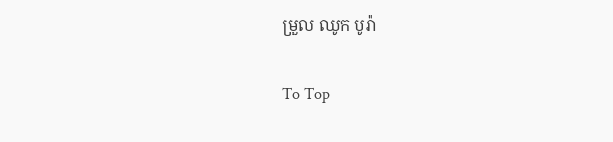ម្រួល ឈូក បូរ៉ា

To Top